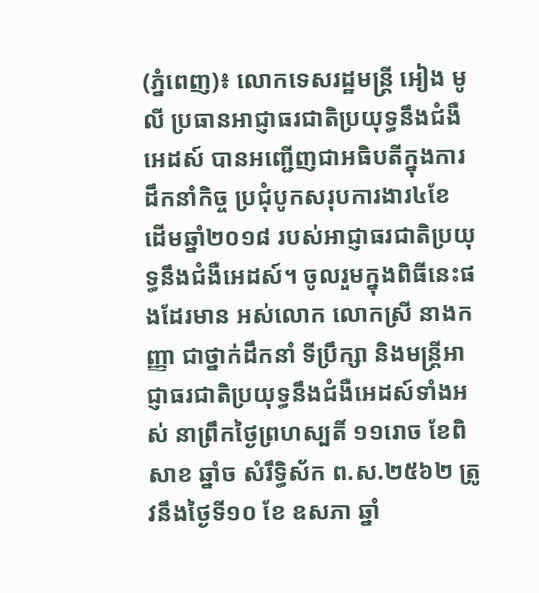(ភ្នំពេញ)៖ លោកទេសរដ្ឋមន្រ្តី អៀង មូលី ប្រធានអាជ្ញាធរជាតិប្រយុទ្ធនឹងជំងឺអេដស៍ បានអញ្ជើញជាអធិបតីក្នុងការដឹកនាំកិច្ច ប្រជុំបូកសរុបការងារ៤ខែ ដើមឆ្នាំ២០១៨ របស់អាជ្ញាធរជាតិប្រយុទ្ធនឹងជំងឺអេដស៍។ ចូលរួមក្នុងពិធីនេះផងដែរមាន អស់លោក លោកស្រី នាងកញ្ញា ជាថ្នាក់ដឹកនាំ ទីប្រឹក្សា និងមន្រ្តីអាជ្ញាធរជាតិប្រយុទ្ធនឹងជំងឺអេដស៍ទាំងអស់ នាព្រឹកថ្ងៃព្រហស្បតិ៍ ១១រោច ខែពិសាខ ឆ្នាំច សំរឹទ្ធិស័ក ព.ស.២៥៦២ ត្រូវនឹងថ្ងៃទី១០ ខែ ឧសភា ឆ្នាំ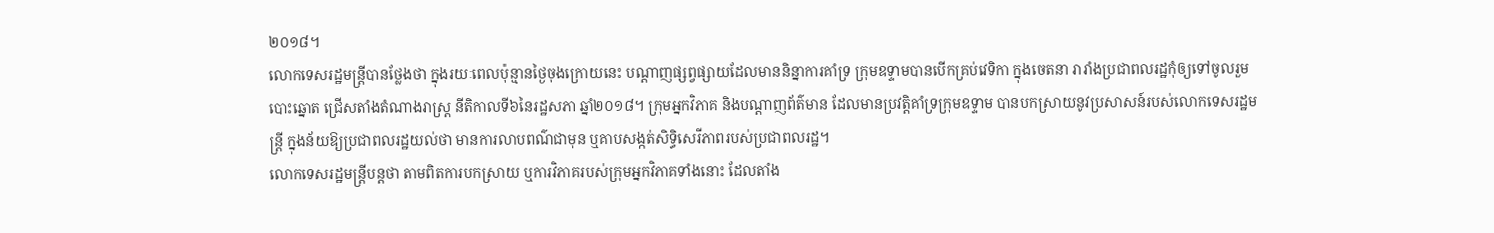២០១៨។
លោកទេសរដ្ឋមន្រ្តីបានថ្លែងថា ក្នុងរយៈពេលប៉ុន្មានថ្ងៃចុងក្រោយនេះ បណ្តាញផ្សព្វផ្សាយដែលមាននិន្នាការគាំទ្រ ក្រុមឧទ្ទាមបានបើកគ្រប់វេទិកា ក្នុងចេតនា រារាំងប្រជាពលរដ្ឋកុំឲ្យទៅចូលរួមបោះឆ្នោត ជ្រើសតាំងតំណាងរាស្រ្ត នីតិកាលទី៦នៃរដ្ឋសភា ឆ្នាំ២០១៨។ ក្រុមអ្នកវិភាគ និងបណ្តាញព័ត៌មាន ដែលមានប្រវត្តិគាំទ្រក្រុមឧទ្ទាម បានបកស្រាយនូវប្រសាសន៍របស់លោកទេសរដ្ឋមន្រ្តី ក្នុងន័យឱ្យប្រជាពលរដ្ឋយល់ថា មានការលាបពណ៌ជាមុន ឬគាបសង្កត់សិទ្ធិសេរីភាពរបស់ប្រជាពលរដ្ឋ។
លោកទេសរដ្ឋមន្រ្តីបន្តថា តាមពិតការបកស្រាយ ឬការវិភាគរបស់ក្រុមអ្នកវិភាគទាំងនោះ ដែលតាំង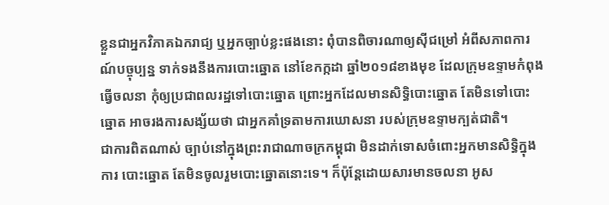ខ្លួនជាអ្នកវិភាគឯករាជ្យ ឬអ្នកច្បាប់ខ្លះផងនោះ ពុំបានពិចារណាឲ្យស៊ីជម្រៅ អំពីសភាពការណ៍បច្ចុប្បន្ន ទាក់ទងនឹងការបោះឆ្នោត នៅខែកក្កដា ឆ្នាំ២០១៨ខាងមុខ ដែលក្រុមឧទ្ទាមកំពុងធ្វើចលនា កុំឲ្យប្រជាពលរដ្ឋទៅបោះឆ្នោត ព្រោះអ្នកដែលមានសិទ្ធិបោះឆ្នោត តែមិនទៅបោះឆ្នោត អាចរងការសង្ស័យថា ជាអ្នកគាំទ្រតាមការឃោសនា របស់ក្រុមឧទ្ទាមក្បត់ជាតិ។
ជាការពិតណាស់ ច្បាប់នៅក្នុងព្រះរាជាណាចក្រកម្ពុជា មិនដាក់ទោសចំពោះអ្នកមានសិទ្ធិក្នុងការ បោះឆ្នោត តែមិនចូលរួមបោះឆ្នោតនោះទេ។ ក៏ប៉ុន្តែដោយសារមានចលនា អូស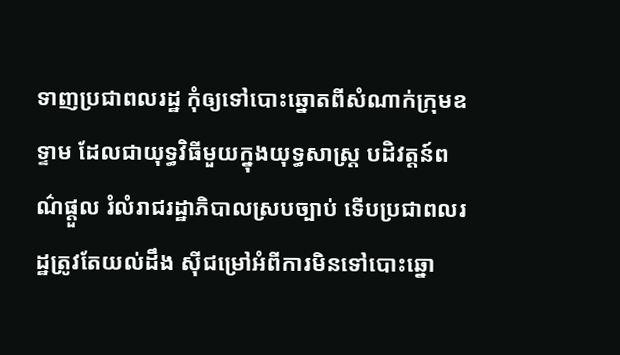ទាញប្រជាពលរដ្ឋ កុំឲ្យទៅបោះឆ្នោតពីសំណាក់ក្រុមឧទ្ទាម ដែលជាយុទ្ធវិធីមួយក្នុងយុទ្ធសាស្រ្ត បដិវត្ដន៍ពណ៌ផ្តួល រំលំរាជរដ្ឋាភិបាលស្របច្បាប់ ទើបប្រជាពលរដ្ឋត្រូវតែយល់ដឹង ស៊ីជម្រៅអំពីការមិនទៅបោះឆ្នោ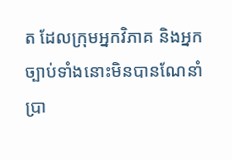ត ដែលក្រុមអ្នកវិភាគ និងអ្នកច្បាប់ទាំងនោះមិនបានណែនាំ ប្រា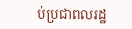ប់ប្រជាពលរដ្ឋ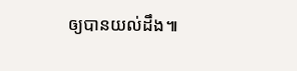ឲ្យបានយល់ដឹង៕